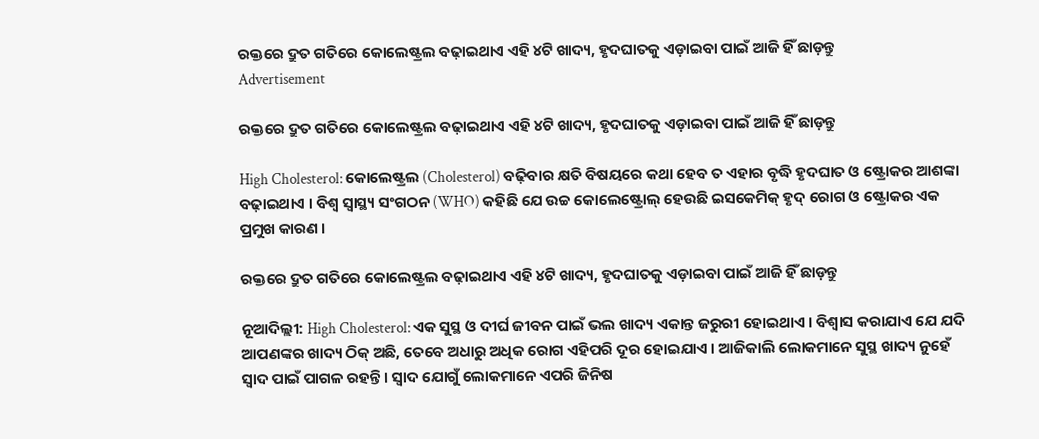ରକ୍ତରେ ଦ୍ରୁତ ଗତିରେ କୋଲେଷ୍ଟ୍ରଲ ବଢ଼ାଇଥାଏ ଏହି ୪ଟି ଖାଦ୍ୟ, ହୃଦଘାତକୁ ଏଡ଼ାଇବା ପାଇଁ ଆଜି ହିଁ ଛାଡ଼ନ୍ତୁ
Advertisement

ରକ୍ତରେ ଦ୍ରୁତ ଗତିରେ କୋଲେଷ୍ଟ୍ରଲ ବଢ଼ାଇଥାଏ ଏହି ୪ଟି ଖାଦ୍ୟ, ହୃଦଘାତକୁ ଏଡ଼ାଇବା ପାଇଁ ଆଜି ହିଁ ଛାଡ଼ନ୍ତୁ

High Cholesterol: କୋଲେଷ୍ଟ୍ରଲ (Cholesterol) ବଢ଼ିବାର କ୍ଷତି ବିଷୟରେ କଥା ହେବ ତ ଏହାର ବୃଦ୍ଧି ହୃଦଘାତ ଓ ଷ୍ଟ୍ରୋକର ଆଶଙ୍କା ବଢ଼ାଇଥାଏ । ବିଶ୍ୱ ସ୍ୱାସ୍ଥ୍ୟ ସଂଗଠନ (WHO) କହିଛି ଯେ ଉଚ୍ଚ କୋଲେଷ୍ଟ୍ରୋଲ୍ ହେଉଛି ଇସକେମିକ୍ ହୃଦ୍ ରୋଗ ଓ ଷ୍ଟ୍ରୋକର ଏକ ପ୍ରମୁଖ କାରଣ ।

ରକ୍ତରେ ଦ୍ରୁତ ଗତିରେ କୋଲେଷ୍ଟ୍ରଲ ବଢ଼ାଇଥାଏ ଏହି ୪ଟି ଖାଦ୍ୟ, ହୃଦଘାତକୁ ଏଡ଼ାଇବା ପାଇଁ ଆଜି ହିଁ ଛାଡ଼ନ୍ତୁ

ନୂଆଦିଲ୍ଲୀ: High Cholesterol: ଏକ ସୁସ୍ଥ ଓ ଦୀର୍ଘ ଜୀବନ ପାଇଁ ଭଲ ଖାଦ୍ୟ ଏକାନ୍ତ ଜରୁରୀ ହୋଇଥାଏ । ବିଶ୍ୱାସ କରାଯାଏ ଯେ ଯଦି ଆପଣଙ୍କର ଖାଦ୍ୟ ଠିକ୍ ଅଛି, ତେବେ ଅଧାରୁ ଅଧିକ ରୋଗ ଏହିପରି ଦୂର ହୋଇଯାଏ । ଆଜିକାଲି ଲୋକମାନେ ସୁସ୍ଥ ଖାଦ୍ୟ ନୁହେଁ ସ୍ୱାଦ ପାଇଁ ପାଗଳ ରହନ୍ତି । ସ୍ୱାଦ ଯୋଗୁଁ ଲୋକମାନେ ଏପରି ଜିନିଷ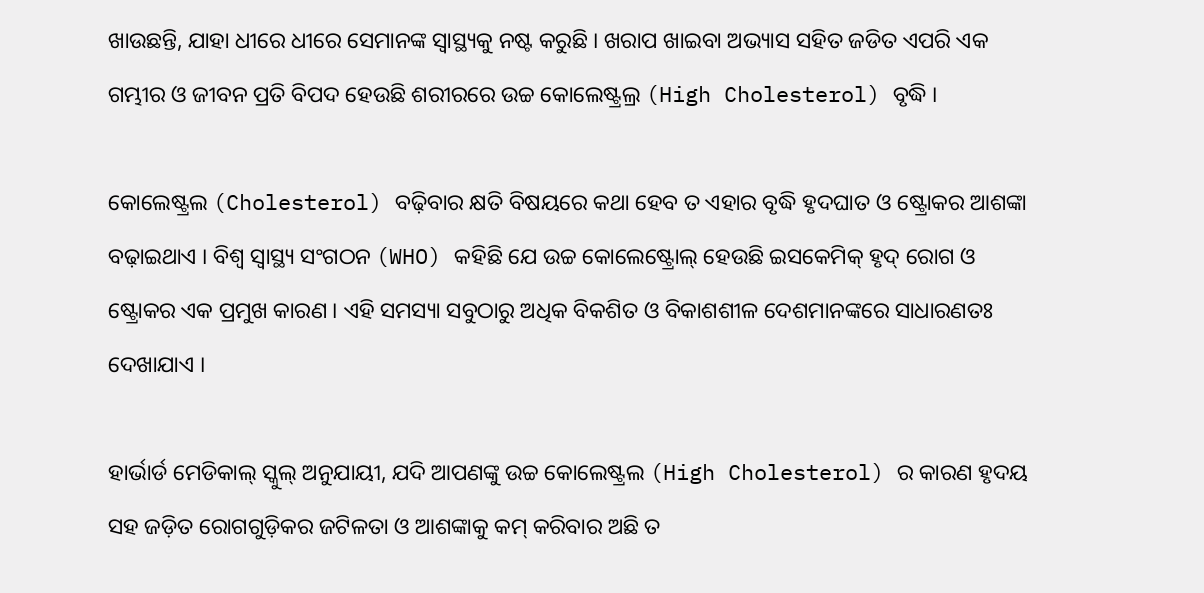ଖାଉଛନ୍ତି, ଯାହା ଧୀରେ ଧୀରେ ସେମାନଙ୍କ ସ୍ୱାସ୍ଥ୍ୟକୁ ନଷ୍ଟ କରୁଛି । ଖରାପ ଖାଇବା ଅଭ୍ୟାସ ସହିତ ଜଡିତ ଏପରି ଏକ ଗମ୍ଭୀର ଓ ଜୀବନ ପ୍ରତି ବିପଦ ହେଉଛି ଶରୀରରେ ଉଚ୍ଚ କୋଲେଷ୍ଟ୍ରଲ୍ର (High Cholesterol) ବୃଦ୍ଧି ।

କୋଲେଷ୍ଟ୍ରଲ (Cholesterol) ବଢ଼ିବାର କ୍ଷତି ବିଷୟରେ କଥା ହେବ ତ ଏହାର ବୃଦ୍ଧି ହୃଦଘାତ ଓ ଷ୍ଟ୍ରୋକର ଆଶଙ୍କା ବଢ଼ାଇଥାଏ । ବିଶ୍ୱ ସ୍ୱାସ୍ଥ୍ୟ ସଂଗଠନ (WHO) କହିଛି ଯେ ଉଚ୍ଚ କୋଲେଷ୍ଟ୍ରୋଲ୍ ହେଉଛି ଇସକେମିକ୍ ହୃଦ୍ ରୋଗ ଓ ଷ୍ଟ୍ରୋକର ଏକ ପ୍ରମୁଖ କାରଣ । ଏହି ସମସ୍ୟା ସବୁଠାରୁ ଅଧିକ ବିକଶିତ ଓ ବିକାଶଶୀଳ ଦେଶମାନଙ୍କରେ ସାଧାରଣତଃ ଦେଖାଯାଏ ।

ହାର୍ଭାର୍ଡ ମେଡିକାଲ୍ ସ୍କୁଲ୍ ଅନୁଯାୟୀ, ଯଦି ଆପଣଙ୍କୁ ଉଚ୍ଚ କୋଲେଷ୍ଟ୍ରଲ (High Cholesterol) ର କାରଣ ହୃଦୟ ସହ ଜଡ଼ିତ ରୋଗଗୁଡ଼ିକର ଜଟିଳତା ଓ ଆଶଙ୍କାକୁ କମ୍ କରିବାର ଅଛି ତ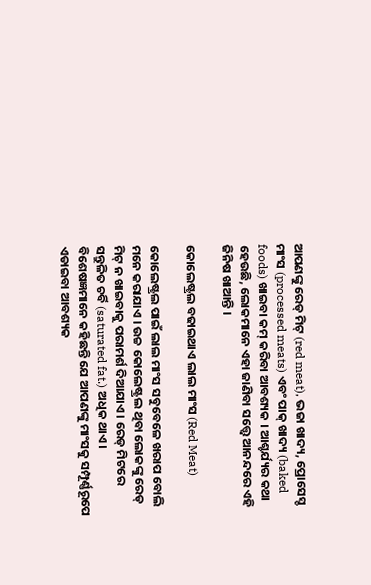ଆପଣଙ୍କୁ ରେଡ୍ ମିଟ୍ (red meat), ଭଜା ଖାଦ୍ୟ, ପ୍ରୋସେସ୍ଡ ମାଂସ (processed meats) ଏବଂ ପାକ୍ ଖାଦ୍ୟ (baked foods) ଖାଇବା କମ୍ କରିବା ଆବଶ୍ୟକ । ଆଶ୍ଚର୍ଯ୍ୟର କଥା ହେଉଛି, ଲୋକମାନେ ଏହା ଜାଣିବା ସତ୍ତ୍ୱେ ଆନନ୍ଦରେ ଏହି ଜିନିଷ ଖାଆନ୍ତି ।

କୋଲେଷ୍ଟ୍ରଲ ବଢାଇଥାଏ ଲାଲ ମାଂସ (Red Meat)

କୋଲେଷ୍ଟ୍ରଲ ପାଇଁ ଲାଲ ମାଂସ ସବୁବେଳେ ଖରାପ ବୋଲି ମନେ କରାଯାଏ । ଉଚ୍ଚ କୋଲେଷ୍ଟ୍ରଲ ଥିବା ଲୋକଙ୍କୁ ରେଡ୍ ମିଟ୍ ନ ଖାଇବାକୁ ପରାମର୍ଶ ଦିଆଯାଏ । ରେଡ୍ ମିଟରେ ସନ୍ତୁଳିତ ଚର୍ବି (saturated fat.) ଅଧିକ ଥାଏ । ବିଶେଷଜ୍ଞମାନେ କହିଛନ୍ତି ଯେ ଆପଣଙ୍କୁ ମାଂସକୁ ସମ୍ପୂର୍ଣ୍ଣରୂପେ ଏଡାଇବା ଆବଶ୍ୟକ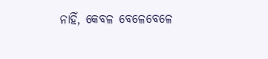ନାହିଁ, କେବଳ ବେଳେବେଳେ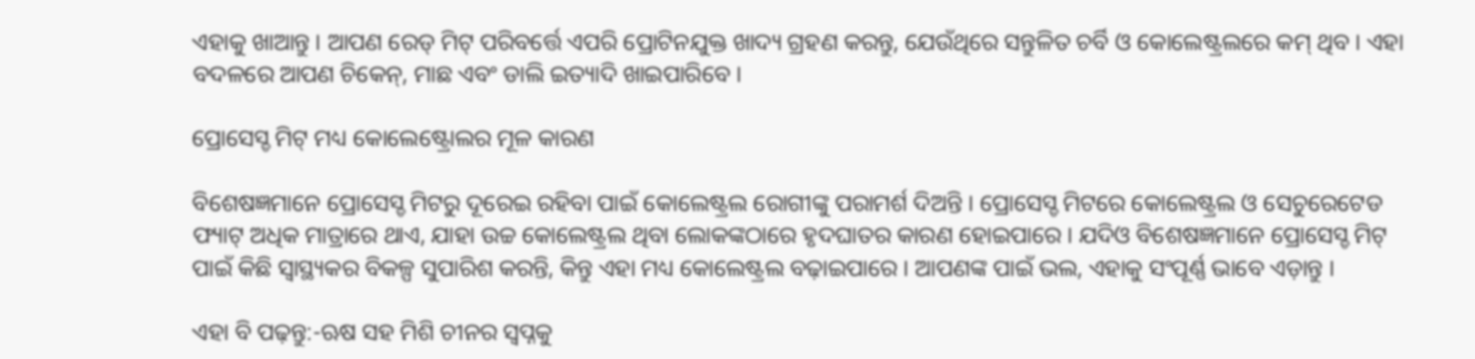ଏହାକୁ ଖାଆନ୍ତୁ । ଆପଣ ରେଡ୍ ମିଟ୍ ପରିବର୍ତ୍ତେ ଏପରି ପ୍ରୋଟିନଯୁକ୍ତ ଖାଦ୍ୟ ଗ୍ରହଣ କରନ୍ତୁ, ଯେଉଁଥିରେ ସନ୍ତୁଳିତ ଚର୍ବି ଓ କୋଲେଷ୍ଟ୍ରଲରେ କମ୍ ଥିବ । ଏହା ବଦଳରେ ଆପଣ ଚିକେନ୍, ମାଛ ଏବଂ ଡାଲି ଇତ୍ୟାଦି ଖାଇପାରିବେ ।

ପ୍ରୋସେସ୍ଡ ମିଟ୍ ମଧ୍ୟ କୋଲେଷ୍ଟ୍ରୋଲର ମୂଳ କାରଣ

ବିଶେଷଜ୍ଞମାନେ ପ୍ରୋସେସ୍ଡ ମିଟରୁ ଦୂରେଇ ରହିବା ପାଇଁ କୋଲେଷ୍ଟ୍ରଲ ରୋଗୀଙ୍କୁ ପରାମର୍ଶ ଦିଅନ୍ତି । ପ୍ରୋସେସ୍ଡ ମିଟରେ କୋଲେଷ୍ଟ୍ରଲ ଓ ସେଚୁରେଟେଡ ଫ୍ୟାଟ୍ ଅଧିକ ମାତ୍ରାରେ ଥାଏ, ଯାହା ଉଚ୍ଚ କୋଲେଷ୍ଟ୍ରଲ ଥିବା ଲୋକଙ୍କଠାରେ ହୃଦଘାତର କାରଣ ହୋଇପାରେ । ଯଦିଓ ବିଶେଷଜ୍ଞମାନେ ପ୍ରୋସେସ୍ଡ ମିଟ୍ ପାଇଁ କିଛି ସ୍ୱାସ୍ଥ୍ୟକର ବିକଳ୍ପ ସୁପାରିଶ କରନ୍ତି, କିନ୍ତୁ ଏହା ମଧ୍ୟ କୋଲେଷ୍ଟ୍ରଲ ବଢ଼ାଇପାରେ । ଆପଣଙ୍କ ପାଇଁ ଭଲ, ଏହାକୁ ସଂପୂର୍ଣ୍ଣ ଭାବେ ଏଡ଼ାନ୍ତୁ ।

ଏହା ବି ପଢ଼ନ୍ତୁ:-ଋଷ ସହ ମିଶି ଚୀନର ସ୍ୱପ୍ନକୁ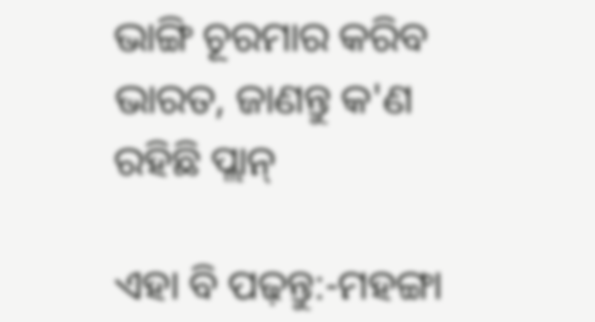ଭାଙ୍ଗି ଚୂରମାର କରିବ ଭାରତ, ଜାଣନ୍ତୁ କ'ଣ ରହିଛି ପ୍ଲାନ୍

ଏହା ବି ପଢ଼ନ୍ତୁ:-ମହଙ୍ଗା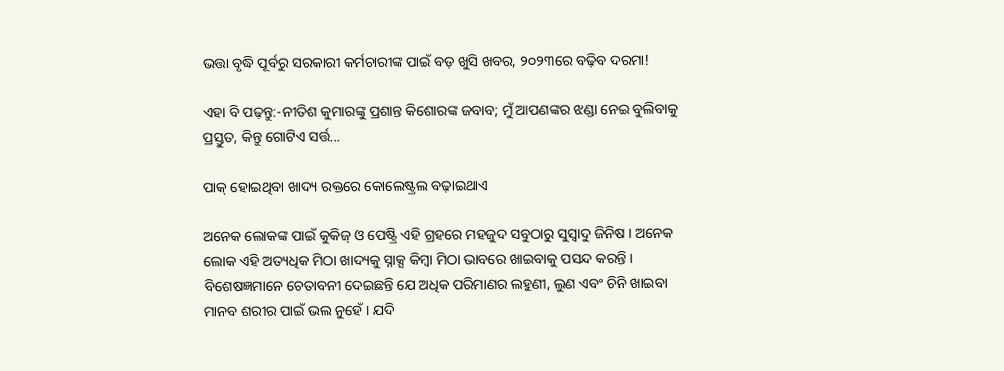ଭତ୍ତା ବୃଦ୍ଧି ପୂର୍ବରୁ ସରକାରୀ କର୍ମଚାରୀଙ୍କ ପାଇଁ ବଡ଼ ଖୁସି ଖବର, ୨୦୨୩ରେ ବଢ଼ିବ ଦରମା!

ଏହା ବି ପଢ଼ନ୍ତୁ:-ନୀତିଶ କୁମାରଙ୍କୁ ପ୍ରଶାନ୍ତ କିଶୋରଙ୍କ ଜବାବ; ମୁଁ ଆପଣଙ୍କର ଝଣ୍ଡା ନେଇ ବୁଲିବାକୁ ପ୍ରସ୍ତୁତ, କିନ୍ତୁ ଗୋଟିଏ ସର୍ତ୍ତ...

ପାକ୍ ହୋଇଥିବା ଖାଦ୍ୟ ରକ୍ତରେ କୋଲେଷ୍ଟ୍ରଲ ବଢ଼ାଇଥାଏ

ଅନେକ ଲୋକଙ୍କ ପାଇଁ କୁକିଜ୍ ଓ ପେଷ୍ଟ୍ରି ଏହି ଗ୍ରହରେ ମହଜୁଦ ସବୁଠାରୁ ସୁସ୍ବାଦୁ ଜିନିଷ । ଅନେକ ଲୋକ ଏହି ଅତ୍ୟଧିକ ମିଠା ଖାଦ୍ୟକୁ ସ୍ନାକ୍ସ କିମ୍ବା ମିଠା ଭାବରେ ଖାଇବାକୁ ପସନ୍ଦ କରନ୍ତି । ବିଶେଷଜ୍ଞମାନେ ଚେତାବନୀ ଦେଇଛନ୍ତି ଯେ ଅଧିକ ପରିମାଣର ଲହୁଣୀ, ଲୁଣ ଏବଂ ଚିନି ଖାଇବା ମାନବ ଶରୀର ପାଇଁ ଭଲ ନୁହେଁ । ଯଦି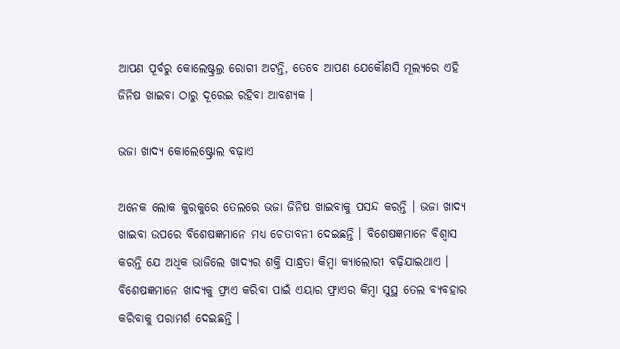ଆପଣ ପୂର୍ବରୁ କୋଲେଷ୍ଟ୍ରଲ୍ର ରୋଗୀ ଅଟନ୍ତି, ତେବେ ଆପଣ ଯେକୌଣସି ମୂଲ୍ୟରେ ଏହି ଜିନିଷ ଖାଇବା ଠାରୁ ଦୂରେଇ ରହିବା ଆବଶ୍ୟକ ।

ଭଜା ଖାଦ୍ୟ କୋଲେଷ୍ଟ୍ରୋଲ ବଢ଼ାଏ

ଅନେକ ଲୋକ କୁରକୁରେ ତେଲରେ ଭଜା ଜିନିଷ ଖାଇବାକୁ ପସନ୍ଦ କରନ୍ତି । ଭଜା ଖାଦ୍ୟ ଖାଇବା ଉପରେ ବିଶେଷଜ୍ଞମାନେ ମଧ୍ୟ ଚେତାବନୀ ଦେଇଛନ୍ତି । ବିଶେଷଜ୍ଞମାନେ ବିଶ୍ୱାସ କରନ୍ତି ଯେ ଅଧିକ ଭାଜିଲେ ଖାଦ୍ୟର ଶକ୍ତି ସାନ୍ଧ୍ରତା କିମ୍ବା କ୍ୟାଲୋରୀ ବଢ଼ିଯାଇଥାଏ । ବିଶେଷଜ୍ଞମାନେ ଖାଦ୍ୟକୁ ଫ୍ରାଏ କରିବା ପାଇଁ ଏୟାର ଫ୍ରାଏର କିମ୍ବା ସୁସ୍ଥ ତେଲ ବ୍ୟବହାର କରିବାକୁ ପରାମର୍ଶ ଦେଇଛନ୍ତି ।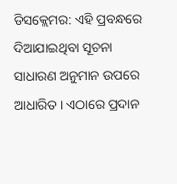ଡିସକ୍ଲେମର: ଏହି ପ୍ରବନ୍ଧରେ ଦିଆଯାଇଥିବା ସୂଚନା ସାଧାରଣ ଅନୁମାନ ଉପରେ ଆଧାରିତ । ଏଠାରେ ପ୍ରଦାନ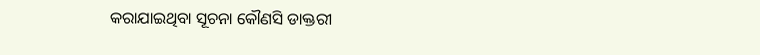କରାଯାଇଥିବା ସୂଚନା କୌଣସି ଡାକ୍ତରୀ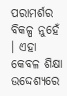ପରାମର୍ଶର ବିକଳ୍ପ ନୁହେଁ । ଏହା କେବଳ ଶିକ୍ଷା ଉଦ୍ଦେଶ୍ୟରେ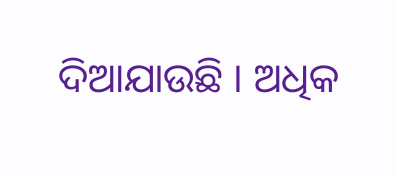ଦିଆଯାଉଛି । ଅଧିକ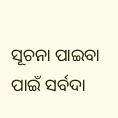ସୂଚନା ପାଇବା ପାଇଁ ସର୍ବଦା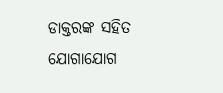ଡାକ୍ତରଙ୍କ ସହିତ ଯୋଗାଯୋଗ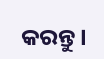କରନ୍ତୁ ।